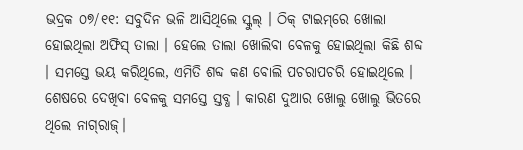ଭଦ୍ରକ ୦୭/୧୧: ସବୁଦିନ ଭଳି ଆସିଥିଲେ ସ୍କୁଲ୍ । ଠିକ୍ ଟାଇମ୍‌ରେ ଖୋଲା ହୋଇଥିଲା ଅଫିସ୍ ତାଲା । ହେଲେ ତାଲା ଖୋଲିବା ବେଳକୁ ହୋଇଥିଲା କିଛି ଶବ୍ଦ । ସମସ୍ତେ ଭୟ କରିଥିଲେ, ଏମିତି ଶବ୍ଦ କଣ ବୋଲି ପଚରାପଚରି ହୋଇଥିଲେ । ଶେଷରେ ଦେଖିବା ବେଳକୁ ସମସ୍ତେ ସ୍ତବ୍ଧ । କାରଣ ଦୁଆର ଖୋଲୁ ଖୋଲୁ ଭିତରେ ଥିଲେ ନାଗ୍‌ରାଜ୍।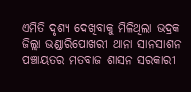ଏମିତି ଦୃଶ୍ୟ ଦେଖିବାକୁ ମିଳିଥିଲା ଭଦ୍ରକ ଜିଲ୍ଲା ଭଣ୍ଡାରିପୋଖରୀ ଥାନା ସାନସାଶନ ପଞ୍ଚାୟତର ମତବାଜ ଶାସନ ସରକାରୀ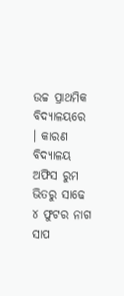ଉଚ୍ଚ ପ୍ରାଥମିକ ବିଦ୍ୟାଳୟରେ । କାରଣ ବିଦ୍ୟାଳୟ ଅଫିସ ରୁମ ଭିତରୁ ସାଢେ ୪ ଫୁଟର ନାଗ ସାପ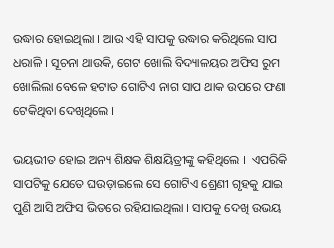ଉଦ୍ଧାର ହୋଇଥିଲା । ଆଉ ଏହି ସାପକୁ ଉଦ୍ଧାର କରିଥିଲେ ସାପ ଧରାଳି । ସୂଚନା ଥାଉକି, ଗେଟ ଖୋଲି ବିଦ୍ୟାଳୟର ଅଫିସ ରୁମ ଖୋଲିଲା ବେଳେ ହଟାତ ଗୋଟିଏ ନାଗ ସାପ ଥାକ ଉପରେ ଫଣା ଟେକିଥିବା ଦେଖିଥିଲେ ।

ଭୟଭୀତ ହୋଇ ଅନ୍ୟ ଶିକ୍ଷକ ଶିକ୍ଷୟିତ୍ରୀଙ୍କୁ କହିଥିଲେ ।  ଏପରିକି ସାପଟିକୁ ଯେତେ ଘଉଡ଼ାଇଲେ ସେ ଗୋଟିଏ ଶ୍ରେଣୀ ଗୃହକୁ ଯାଇ ପୁଣି ଆସି ଅଫିସ ଭିତରେ ରହିଯାଇଥିଲା । ସାପକୁ ଦେଖି ଉଭୟ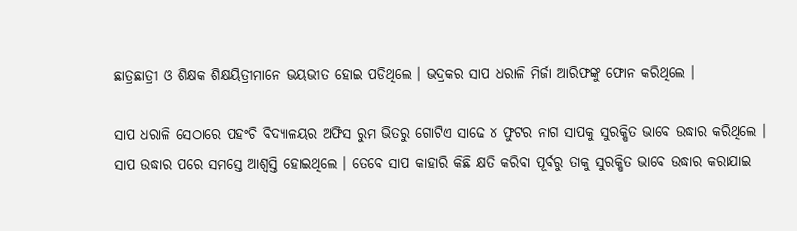ଛାତ୍ରଛାତ୍ରୀ ଓ ଶିକ୍ଷକ ଶିକ୍ଷୟିତ୍ରୀମାନେ ଭୟଭୀତ ହୋଇ ପଡିଥିଲେ । ଭଦ୍ରକର ସାପ ଧରାଳି ମିର୍ଜା ଆରିଫଙ୍କୁ ଫୋନ କରିଥିଲେ ।

ସାପ ଧରାଳି ସେଠାରେ ପହଂଚି ବିଦ୍ୟାଳୟର ଅଫିସ ରୁମ ଭିତରୁ ଗୋଟିଏ ସାଢେ ୪ ଫୁଟର ନାଗ ସାପକୁ ସୁରକ୍ଷିତ ଭାବେ ଉଦ୍ଧାର କରିଥିଲେ । ସାପ ଉଦ୍ଧାର ପରେ ସମସ୍ତେ ଆଶ୍ୱସ୍ତି ହୋଇଥିଲେ । ତେବେ ସାପ କାହାରି କିଛି କ୍ଷତି କରିବା ପୂର୍ବରୁ ତାକୁ ସୁରକ୍ଷିତ ଭାବେ ଉଦ୍ଧାର କରାଯାଇ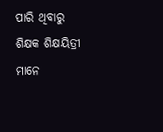ପାରି ଥିବାରୁ ଶିକ୍ଷକ ଶିକ୍ଷୟିତ୍ରୀ ମାନେ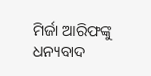ମିର୍ଜା ଆରିଫଙ୍କୁ ଧନ୍ୟବାଦ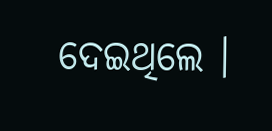ଦେଇଥିଲେ ।